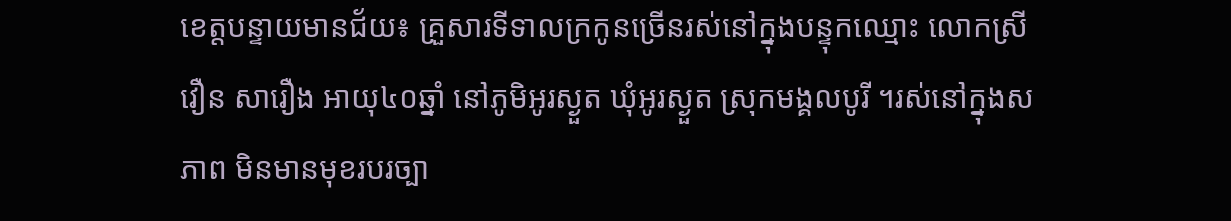ខេត្តបន្ទាយមានជ័យ៖ គ្រួសារទីទាលក្រកូនច្រើនរស់នៅក្នុងបន្ទុកឈ្មោះ លោកស្រី វឿន សារឿង អាយុ៤០ឆ្នាំ នៅភូមិអូរស្ងួត ឃុំអូរស្ងួត ស្រុកមង្គលបូរី ។រស់នៅក្នុងសភាព មិនមានមុខរបរច្បា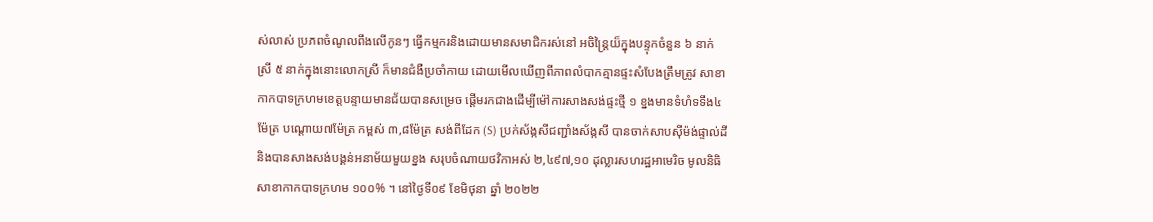ស់លាស់ ប្រភពចំណូលពឹងលើកូនៗ ធ្វើកម្មករនិងដោយមានសមាជិករស់នៅ អចិន្ត្រៃយ៏ក្នុងបន្ទុកចំនួន ៦ នាក់ ស្រី ៥ នាក់ក្នុងនោះលោកស្រី ក៏មានជំងឺប្រចាំកាយ ដោយមើលឃើញពីភាពលំបាកគ្មានផ្ទះសំបែងត្រឹមត្រូវ សាខាកាកបាទក្រហមខេត្តបន្ទាយមានជ័យបានសម្រេច ផ្ដើមរកជាងដើម្បីម៉ៅការសាងសង់ផ្ទះថ្មី ១ ខ្នងមានទំហំទទឹង៤ម៉ែត្រ បណ្ដោយ៧ម៉ែត្រ កម្ពស់ ៣,៨ម៉ែត្រ សង់ពីដែក (S) ប្រក់ស័ង្កសីជញ្ជាំងស័ង្កសី បានចាក់សាបស៊ីម៉ង់ផ្ទាល់ដីនិងបានសាងសង់បង្គន់អនាម័យមួយខ្នង សរុបចំណាយថវិកាអស់ ២,៤៩៧,១០ ដុល្លារសហរដ្ឋអាមេរិច មូលនិធិសាខាកាកបាទក្រហម ១០០% ។ នៅថ្ងៃទី០៩ ខែមិថុនា ឆ្នាំ ២០២២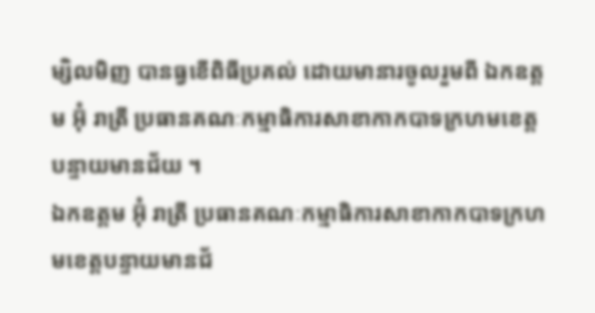ម្សិលមិញ បានធ្វខើពិធីប្រគល់ ដោយមានារចូលរួមពី ឯកឧត្តម អ៊ុំ រាត្រី ប្រធានគណៈកម្មាធិការសាខាកាកបាទក្រហមខេត្តបន្ទាយមានជ័យ ។
ឯកឧត្តម អ៊ុំ រាត្រី ប្រធានគណៈកម្មាធិការសាខាកាកបាទក្រហមខេត្តបន្ទាយមានជ័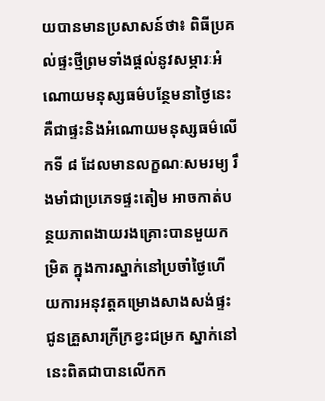យបានមានប្រសាសន៍ថា៖ ពិធីប្រគល់ផ្ទះថ្មីព្រមទាំងផ្ដល់នូវសម្ភារៈអំណោយមនុស្សធម៌បន្ថែមនាថ្ងៃនេះ គឺជាផ្ទះនិងអំណោយមនុស្សធម៌លើកទី ៨ ដែលមានលក្ខណៈសមរម្យ រឹងមាំជាប្រភេទផ្ទះតៀម អាចកាត់បន្ថយភាពងាយរងគ្រោះបានមួយកម្រិត ក្នុងការស្នាក់នៅប្រចាំថ្ងៃហើយការអនុវត្តគម្រោងសាងសង់ផ្ទះជូនគ្រួសារក្រីក្រខ្វះជម្រក ស្នាក់នៅនេះពិតជាបានលើកក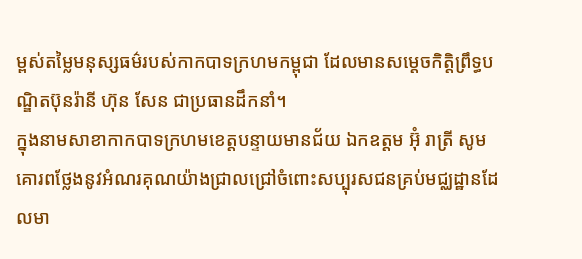ម្ពស់តម្លៃមនុស្សធម៌របស់កាកបាទក្រហមកម្ពុជា ដែលមានសម្ដេចកិត្តិព្រឹទ្ធបណ្ឌិតប៊ុនរ៉ានី ហ៊ុន សែន ជាប្រធានដឹកនាំ។
ក្នុងនាមសាខាកាកបាទក្រហមខេត្តបន្ទាយមានជ័យ ឯកឧត្តម អ៊ុំ រាត្រី សូមគោរពថ្លែងនូវអំណរគុណយ៉ាងជ្រាលជ្រៅចំពោះសប្បុរសជនគ្រប់មជ្ឈដ្ឋានដែលមា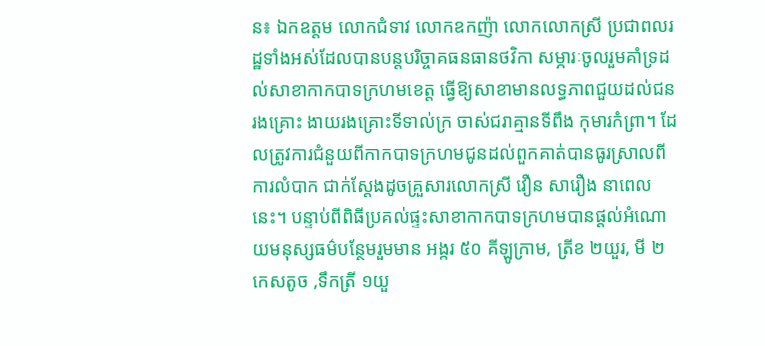ន៖ ឯកឧត្តម លោកជំទាវ លោកឧកញ៉ា លោកលោកស្រី ប្រជាពលរដ្ឋទាំងអស់ដែលបានបន្តបរិច្ចាគធនធានថវិកា សម្ភារៈចូលរួមគាំទ្រដល់សាខាកាកបាទក្រហមខេត្ត ធ្វើឱ្យសាខាមានលទ្ធភាពជួយដល់ជនរងគ្រោះ ងាយរងគ្រោះទីទាល់ក្រ ចាស់ជរាគ្មានទីពឹង កុមារកំព្រា។ ដែលត្រូវការជំនួយពីកាកបាទក្រហមជូនដល់ពួកគាត់បានធូរស្រាលពីការលំបាក ជាក់ស្ដែងដូចគ្រួសារលោកស្រី វឿន សារឿង នាពេលនេះ។ បន្ទាប់ពីពិធីប្រគល់ផ្ទះសាខាកាកបាទក្រហមបានផ្ដល់អំណោយមនុស្សធម៌បន្ថែមរួមមាន អង្ករ ៥០ គីឡូក្រាម, ត្រីខ ២យួរ, មី ២កេសតូច ,ទឹកត្រី ១យួ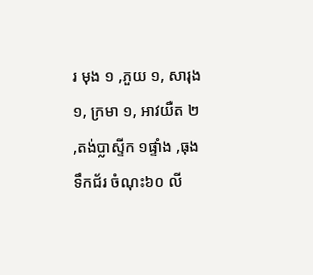រ មុង ១ ,ភួយ ១, សារុង ១, ក្រមា ១, អាវយឺត ២ ,តង់ប្លាស្ទីក ១ផ្ទាំង ,ធុងទឹកជ័រ ចំណុះ៦០ លី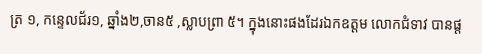ត្រ ១, កន្ទេលជ័រ១, ឆ្នាំង២,ចាន៥ ,ស្លាបព្រា ៥។ ក្នុងនោះផងដែរឯកឧត្តម លោកជំទាវ បានផ្ដ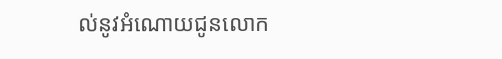ល់នូវអំណោយជូនលោក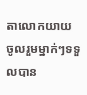តាលោកយាយ ចូលរួមម្នាក់ៗទទួលបាន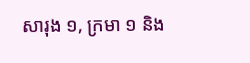សារុង ១, ក្រមា ១ និង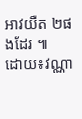អាវយឺត ២ផងដែរ ៕
ដោយ៖វណ្ណា